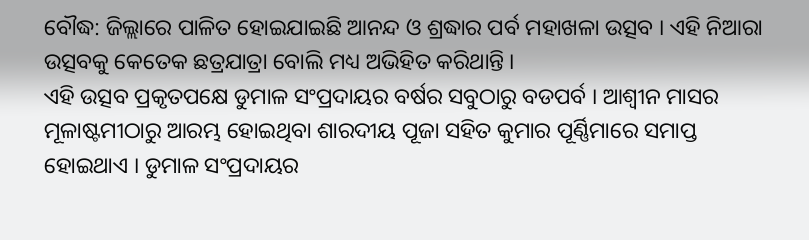ବୌଦ୍ଧ: ଜିଲ୍ଲାରେ ପାଳିତ ହୋଇଯାଇଛି ଆନନ୍ଦ ଓ ଶ୍ରଦ୍ଧାର ପର୍ବ ମହାଖଳା ଉତ୍ସବ । ଏହି ନିଆରା ଉତ୍ସବକୁ କେତେକ ଛତ୍ରଯାତ୍ରା ବୋଲି ମଧ୍ୟ ଅଭିହିତ କରିଥାନ୍ତି ।
ଏହି ଉତ୍ସବ ପ୍ରକୃତପକ୍ଷେ ଡୁମାଳ ସଂପ୍ରଦାୟର ବର୍ଷର ସବୁଠାରୁ ବଡପର୍ବ । ଆଶ୍ବୀନ ମାସର ମୂଳାଷ୍ଟମୀଠାରୁ ଆରମ୍ଭ ହୋଇଥିବା ଶାରଦୀୟ ପୂଜା ସହିତ କୁମାର ପୂର୍ଣ୍ଣିମାରେ ସମାପ୍ତ ହୋଇଥାଏ । ଡୁମାଳ ସଂପ୍ରଦାୟର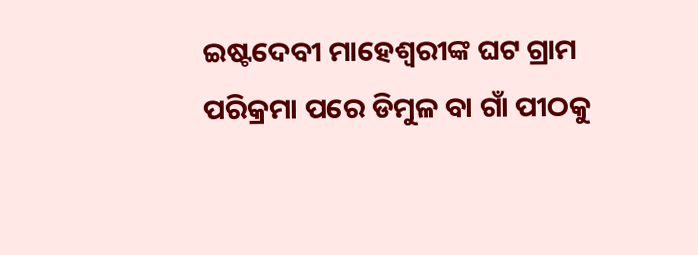ଇଷ୍ଟଦେବୀ ମାହେଶ୍ବରୀଙ୍କ ଘଟ ଗ୍ରାମ ପରିକ୍ରମା ପରେ ଡିମୁଳ ବା ଗାଁ ପୀଠକୁ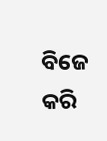ବିଜେ କରି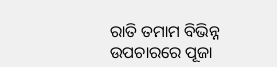ରାତି ତମାମ ବିଭିନ୍ନ ଉପଚାରରେ ପୂଜା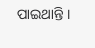ପାଇଥାନ୍ତି ।